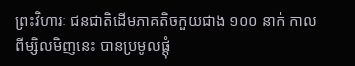ព្រះវិហារៈ ជនជាតិដើមភាគតិចកួយជាង ១០០ នាក់ កាលពីម្សិលមិញនេះ បានប្រមូលផ្តុំ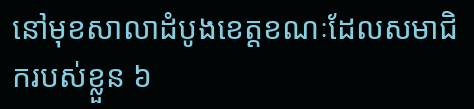នៅមុខសាលាដំបូងខេត្តខណៈដែលសមាជិករបស់ខ្លួន ៦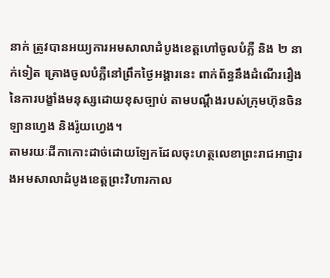នាក់ ត្រូវបានអយ្យការអមសាលាដំបូងខេត្តហៅចូលបំភ្លឺ និង ២ នាក់ទៀត គ្រោងចូលបំភ្លឺនៅព្រឹកថ្ងៃអង្គារនេះ ពាក់ព័ន្ធនឹងដំណើររឿងនៃការបង្ខាំងមនុស្សដោយខុសច្បាប់ តាមបណ្តឹងរបស់ក្រុមហ៊ុនចិន ឡានហ្វេង និងរ៉ូយហ្វេង។
តាមរយៈដីកាកោះដាច់ដោយឡែកដែលចុះហត្ថលេខាព្រះរាជអាជ្ញារងអមសាលាដំបូងខេត្តព្រះវិហារកាល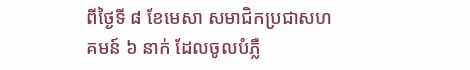ពីថ្ងៃទី ៨ ខែមេសា សមាជិកប្រជាសហគមន៍ ៦ នាក់ ដែលចូលបំភ្លឺ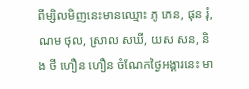ពីម្សិលមិញនេះមានឈ្មោះ ភូ ភេន, ផុន រុំ, ណម ថុល, ស្រាល សឃី, យស សន, និង ថី ហឿន ហឿន ចំណែកថ្ងៃអង្គារនេះ មា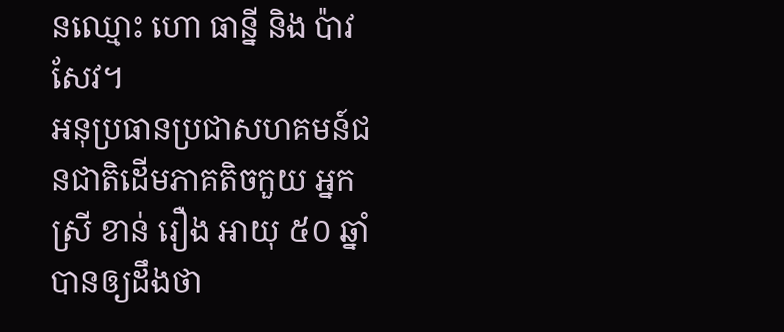នឈ្មោះ ហោ ធាន្នី និង ប៉ាវ សែវ។
អនុប្រធានប្រជាសហគមន៍ជនជាតិដើមភាគតិចកួយ អ្នកស្រី ខាន់ រឿង អាយុ ៥០ ឆ្នាំ បានឲ្យដឹងថា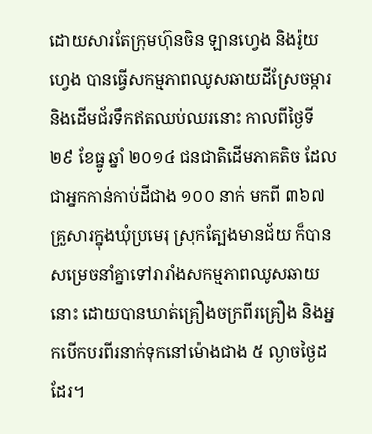ដោយសារតែក្រុមហ៊ុនចិន ឡានហ្វេង និងរ៉ូយហ្វេង បានធ្វើសកម្មភាពឈូសឆាយដីស្រែចម្ការ និងដើមជ័រទឹកឥតឈប់ឈរនោះ កាលពីថ្ងៃទី ២៩ ខែធ្នូ ឆ្នាំ ២០១៤ ជនជាតិដើមភាគតិច ដែលជាអ្នកកាន់កាប់ដីជាង ១០០ នាក់ មកពី ៣៦៧ គ្រួសារក្នុងឃុំប្រមេរុ ស្រុកត្បែងមានជ័យ ក៏បានសម្រេចនាំគ្នាទៅរារាំងសកម្មភាពឈូសឆាយនោះ ដោយបានឃាត់គ្រឿងចក្រពីរគ្រឿង និងអ្នកបើកបរពីរនាក់ទុកនៅម៉ោងជាង ៥ ល្ងាចថ្ងៃដដែរ។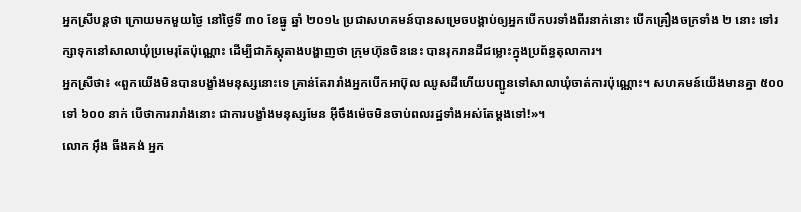អ្នកស្រីបន្តថា ក្រោយមកមួយថ្ងៃ នៅថ្ងៃទី ៣០ ខែធ្នូ ឆ្នាំ ២០១៤ ប្រជាសហគមន៍បានសម្រេចបង្គាប់ឲ្យអ្នកបើកបរទាំងពីរនាក់នោះ បើកគ្រឿងចក្រទាំង ២ នោះ ទៅរក្សាទុកនៅសាលាឃុំប្រមេរុតែប៉ុណ្ណោះ ដើម្បីជាភ័ស្តុតាងបង្ហាញថា ក្រុមហ៊ុនចិននេះ បានរុករានដីជម្លោះក្នុងប្រព័ន្ធតុលាការ។
អ្នកស្រីថា៖ «ពួកយើងមិនបានបង្ខាំងមនុស្សនោះទេ គ្រាន់តែរារាំងអ្នកបើកអាប៊ុល ឈូសដីហើយបញ្ជូនទៅសាលាឃុំចាត់ការប៉ុណ្ណោះ។ សហគមន៍យើងមានគ្នា ៥០០ ទៅ ៦០០ នាក់ បើថាការរារាំងនោះ ជាការបង្ខាំងមនុស្សមែន អ៊ីចឹងម៉េចមិនចាប់ពលរដ្ឋទាំងអស់តែម្តងទៅ!»។
លោក អ៊ឹង ធីងគង់ អ្នក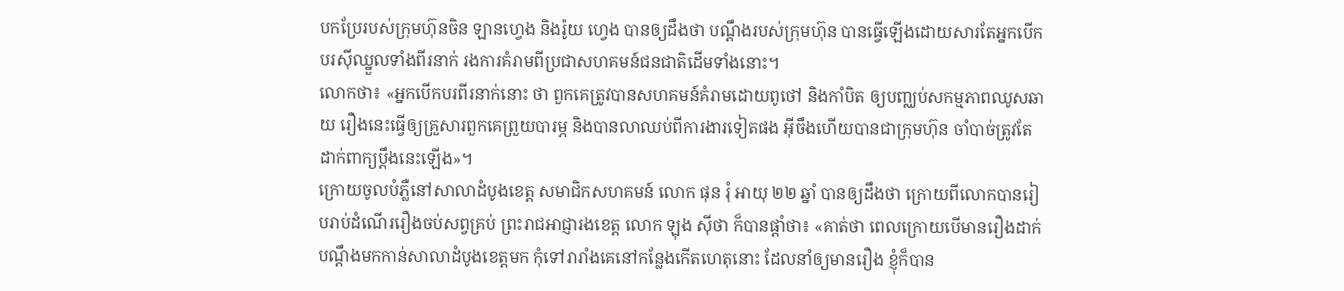បកប្រែរបស់ក្រុមហ៊ុនចិន ឡានហ្វេង និងរ៉ូយ ហ្វេង បានឲ្យដឹងថា បណ្តឹងរបស់ក្រុមហ៊ុន បានធ្វើឡើងដោយសារតែអ្នកបើកបរស៊ីឈ្នួលទាំងពីរនាក់ រងការគំរាមពីប្រជាសហគមន៍ជនជាតិដើមទាំងនោះ។
លោកថា៖ «អ្នកបើកបរពីរនាក់នោះ ថា ពួកគេត្រូវបានសហគមន៍គំរាមដោយពូថៅ និងកាំបិត ឲ្យបញ្ឈប់សកម្មភាពឈូសឆាយ រឿងនេះធ្វើឲ្យគ្រួសារពួកគេព្រួយបារម្ភ និងបានលាឈប់ពីការងារទៀតផង អ៊ីចឹងហើយបានជាក្រុមហ៊ុន ចាំបាច់ត្រូវតែដាក់ពាក្យប្តឹងនេះឡើង»។
ក្រោយចូលបំភ្លឺនៅសាលាដំបូងខេត្ត សមាជិកសហគមន៍ លោក ផុន រុំ អាយុ ២២ ឆ្នាំ បានឲ្យដឹងថា ក្រោយពីលោកបានរៀបរាប់ដំណើររឿងចប់សព្វគ្រប់ ព្រះរាជអាជ្ញារងខេត្ត លោក ឡុង ស៊ីថា ក៏បានផ្តាំថា៖ «គាត់ថា ពេលក្រោយបើមានរឿងដាក់បណ្តឹងមកកាន់សាលាដំបូងខេត្តមក កុំទៅរារាំងគេនៅកន្លែងកើតហេតុនោះ ដែលនាំឲ្យមានរឿង ខ្ញុំក៏បាន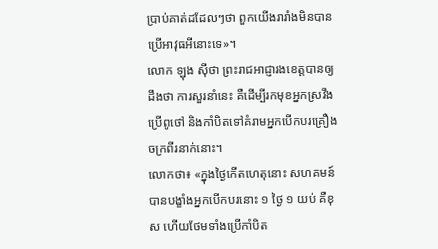ប្រាប់គាត់ដដែលៗថា ពួកយើងរារាំងមិនបានប្រើអាវុធអីនោះទេ»។
លោក ឡុង ស៊ីថា ព្រះរាជអាជ្ញារងខេត្តបានឲ្យដឹងថា ការសួរនាំនេះ គឺដើម្បីរកមុខអ្នកស្រវឹង ប្រើពូថៅ និងកាំបិតទៅគំរាមអ្នកបើកបរគ្រឿងចក្រពីរនាក់នោះ។
លោកថា៖ «ក្នុងថ្ងៃកើតហេតុនោះ សហគមន៍បានបង្ខាំងអ្នកបើកបរនោះ ១ ថ្ងៃ ១ យប់ គឺខុស ហើយថែមទាំងប្រើកាំបិត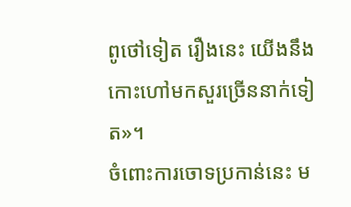ពូថៅទៀត រឿងនេះ យើងនឹងកោះហៅមកសួរច្រើននាក់ទៀត»។
ចំពោះការចោទប្រកាន់នេះ ម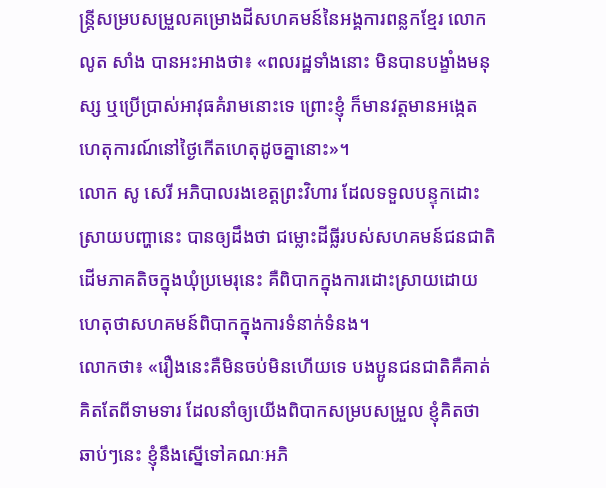ន្ត្រីសម្របសម្រួលគម្រោងដីសហគមន៍នៃអង្គការពន្លកខ្មែរ លោក លូត សាំង បានអះអាងថា៖ «ពលរដ្ឋទាំងនោះ មិនបានបង្ខាំងមនុស្ស ឬប្រើប្រាស់អាវុធគំរាមនោះទេ ព្រោះខ្ញុំ ក៏មានវត្តមានអង្កេតហេតុការណ៍នៅថ្ងៃកើតហេតុដូចគ្នានោះ»។
លោក សូ សេរី អភិបាលរងខេត្តព្រះវិហារ ដែលទទួលបន្ទុកដោះស្រាយបញ្ហានេះ បានឲ្យដឹងថា ជម្លោះដីធ្លីរបស់សហគមន៍ជនជាតិដើមភាគតិចក្នុងឃុំប្រមេរុនេះ គឺពិបាកក្នុងការដោះស្រាយដោយហេតុថាសហគមន៍ពិបាកក្នុងការទំនាក់ទំនង។
លោកថា៖ «រឿងនេះគឺមិនចប់មិនហើយទេ បងប្អូនជនជាតិគឺគាត់គិតតែពីទាមទារ ដែលនាំឲ្យយើងពិបាកសម្របសម្រួល ខ្ញុំគិតថា ឆាប់ៗនេះ ខ្ញុំនឹងស្នើទៅគណៈអភិ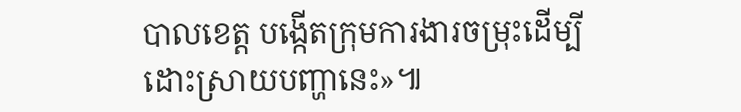បាលខេត្ត បង្កើតក្រុមការងារចម្រុះដើម្បីដោះស្រាយបញ្ហានេះ»៕